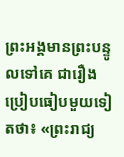ព្រះអង្គមានព្រះបន្ទូលទៅគេ ជារឿងប្រៀបធៀបមួយទៀតថា៖ «ព្រះរាជ្យ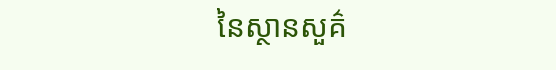នៃស្ថានសួគ៌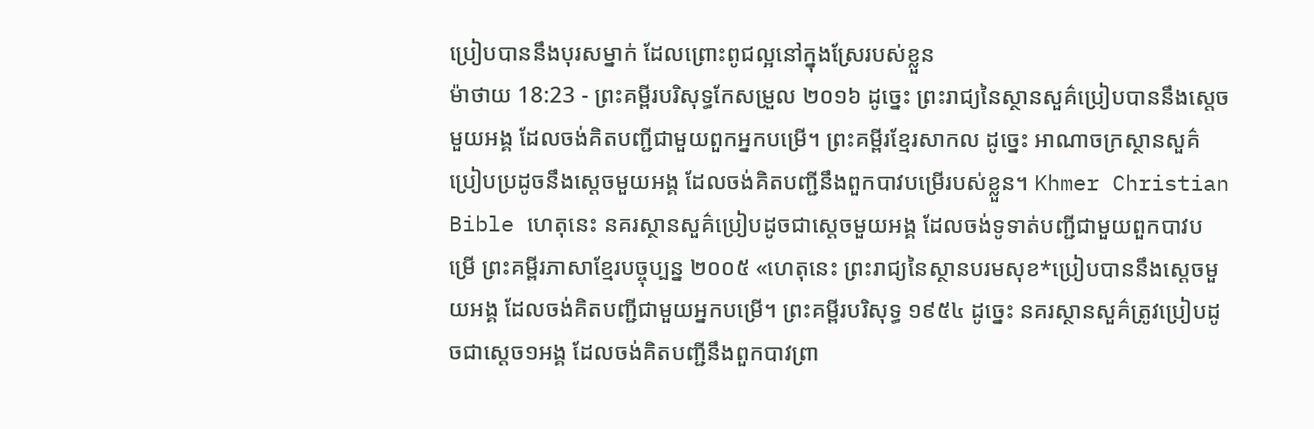ប្រៀបបាននឹងបុរសម្នាក់ ដែលព្រោះពូជល្អនៅក្នុងស្រែរបស់ខ្លួន
ម៉ាថាយ 18:23 - ព្រះគម្ពីរបរិសុទ្ធកែសម្រួល ២០១៦ ដូច្នេះ ព្រះរាជ្យនៃស្ថានសួគ៌ប្រៀបបាននឹងស្តេចមួយអង្គ ដែលចង់គិតបញ្ជីជាមួយពួកអ្នកបម្រើ។ ព្រះគម្ពីរខ្មែរសាកល ដូច្នេះ អាណាចក្រស្ថានសួគ៌ប្រៀបប្រដូចនឹងស្ដេចមួយអង្គ ដែលចង់គិតបញ្ជីនឹងពួកបាវបម្រើរបស់ខ្លួន។ Khmer Christian Bible ហេតុនេះ នគរស្ថានសួគ៌ប្រៀបដូចជាស្ដេចមួយអង្គ ដែលចង់ទូទាត់បញ្ជីជាមួយពួកបាវបម្រើ ព្រះគម្ពីរភាសាខ្មែរបច្ចុប្បន្ន ២០០៥ «ហេតុនេះ ព្រះរាជ្យនៃស្ថានបរមសុខ*ប្រៀបបាននឹងស្ដេចមួយអង្គ ដែលចង់គិតបញ្ជីជាមួយអ្នកបម្រើ។ ព្រះគម្ពីរបរិសុទ្ធ ១៩៥៤ ដូច្នេះ នគរស្ថានសួគ៌ត្រូវប្រៀបដូចជាស្តេច១អង្គ ដែលចង់គិតបញ្ជីនឹងពួកបាវព្រា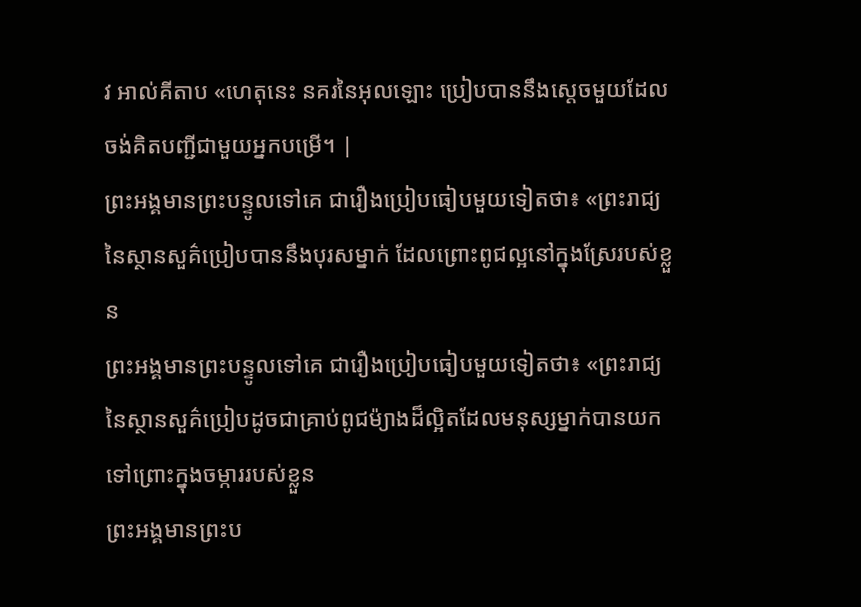វ អាល់គីតាប «ហេតុនេះ នគរនៃអុលឡោះ ប្រៀបបាននឹងស្ដេចមួយដែលចង់គិតបញ្ជីជាមួយអ្នកបម្រើ។ |
ព្រះអង្គមានព្រះបន្ទូលទៅគេ ជារឿងប្រៀបធៀបមួយទៀតថា៖ «ព្រះរាជ្យនៃស្ថានសួគ៌ប្រៀបបាននឹងបុរសម្នាក់ ដែលព្រោះពូជល្អនៅក្នុងស្រែរបស់ខ្លួន
ព្រះអង្គមានព្រះបន្ទូលទៅគេ ជារឿងប្រៀបធៀបមួយទៀតថា៖ «ព្រះរាជ្យនៃស្ថានសួគ៌ប្រៀបដូចជាគ្រាប់ពូជម៉្យាងដ៏ល្អិតដែលមនុស្សម្នាក់បានយកទៅព្រោះក្នុងចម្ការរបស់ខ្លួន
ព្រះអង្គមានព្រះប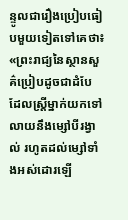ន្ទូលជារឿងប្រៀបធៀបមួយទៀតទៅគេថា៖ «ព្រះរាជ្យនៃស្ថានសួគ៌ប្រៀបដូចជាដំបែ ដែលស្ត្រីម្នាក់យកទៅលាយនឹងម្សៅបីរង្វាល់ រហូតដល់ម្សៅទាំងអស់ដោរឡើ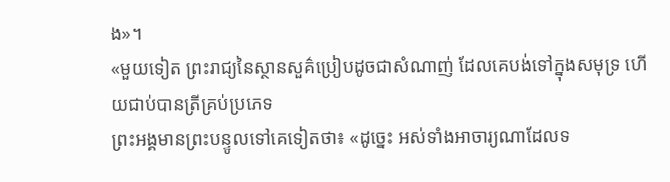ង»។
«មួយទៀត ព្រះរាជ្យនៃស្ថានសួគ៌ប្រៀបដូចជាសំណាញ់ ដែលគេបង់ទៅក្នុងសមុទ្រ ហើយជាប់បានត្រីគ្រប់ប្រភេទ
ព្រះអង្គមានព្រះបន្ទូលទៅគេទៀតថា៖ «ដូច្នេះ អស់ទាំងអាចារ្យណាដែលទ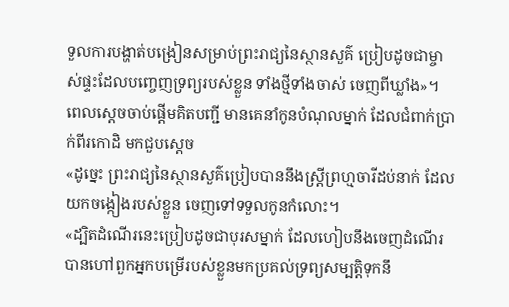ទួលការបង្ហាត់បង្រៀនសម្រាប់ព្រះរាជ្យនៃស្ថានសួគ៌ ប្រៀបដូចជាម្ចាស់ផ្ទះដែលបញ្ចេញទ្រព្យរបស់ខ្លួន ទាំងថ្មីទាំងចាស់ ចេញពីឃ្លាំង»។
ពេលស្តេចចាប់ផ្ដើមគិតបញ្ជី មានគេនាំកូនបំណុលម្នាក់ ដែលជំពាក់ប្រាក់ពីរកោដិ មកជួបស្ដេច
«ដូច្នេះ ព្រះរាជ្យនៃស្ថានសួគ៌ប្រៀបបាននឹងស្រី្តព្រហ្មចារីដប់នាក់ ដែលយកចង្កៀងរបស់ខ្លួន ចេញទៅទទួលកូនកំលោះ។
«ដ្បិតដំណើរនេះប្រៀបដូចជាបុរសម្នាក់ ដែលហៀបនឹងចេញដំណើរ បានហៅពួកអ្នកបម្រើរបស់ខ្លួនមកប្រគល់ទ្រព្យសម្បត្តិទុកនឹ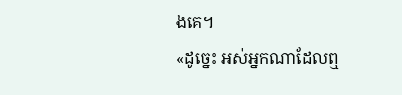ងគេ។
«ដូច្នេះ អស់អ្នកណាដែលឮ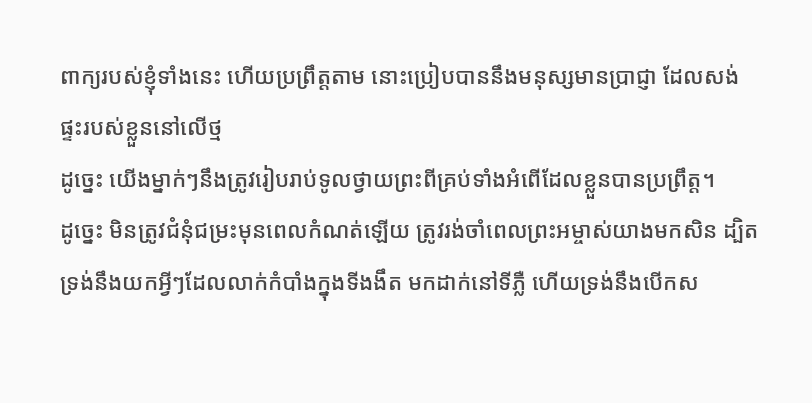ពាក្យរបស់ខ្ញុំទាំងនេះ ហើយប្រព្រឹត្តតាម នោះប្រៀបបាននឹងមនុស្សមានប្រាជ្ញា ដែលសង់ផ្ទះរបស់ខ្លួននៅលើថ្ម
ដូច្នេះ យើងម្នាក់ៗនឹងត្រូវរៀបរាប់ទូលថ្វាយព្រះពីគ្រប់ទាំងអំពើដែលខ្លួនបានប្រព្រឹត្ត។
ដូច្នេះ មិនត្រូវជំនុំជម្រះមុនពេលកំណត់ឡើយ ត្រូវរង់ចាំពេលព្រះអម្ចាស់យាងមកសិន ដ្បិតទ្រង់នឹងយកអ្វីៗដែលលាក់កំបាំងក្នុងទីងងឹត មកដាក់នៅទីភ្លឺ ហើយទ្រង់នឹងបើកស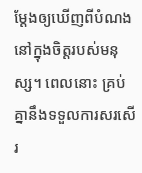ម្ដែងឲ្យឃើញពីបំណងនៅក្នុងចិត្តរបស់មនុស្ស។ ពេលនោះ គ្រប់គ្នានឹងទទួលការសរសើរ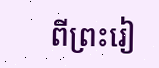ពីព្រះរៀ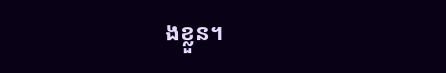ងខ្លួន។